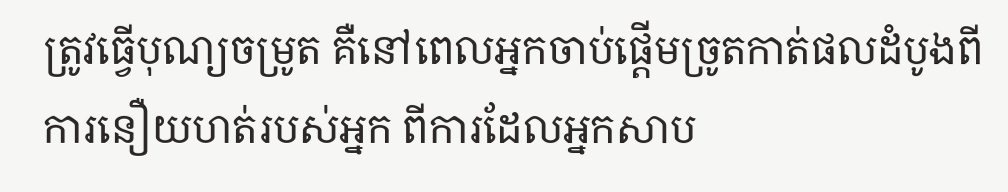ត្រូវធ្វើបុណ្យចម្រូត គឺនៅពេលអ្នកចាប់ផ្ដើមច្រូតកាត់ផលដំបូងពីការនឿយហត់របស់អ្នក ពីការដែលអ្នកសាប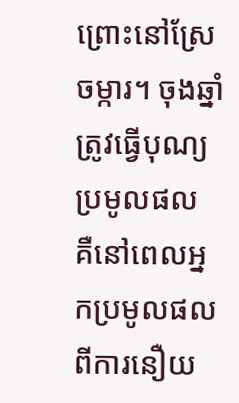ព្រោះនៅស្រែចម្ការ។ ចុងឆ្នាំ ត្រូវធ្វើបុណ្យប្រមូលផល គឺនៅពេលអ្នកប្រមូលផលពីការនឿយ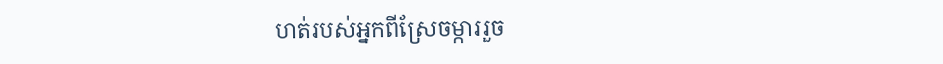ហត់របស់អ្នកពីស្រែចម្ការរួច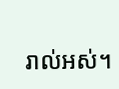រាល់អស់។